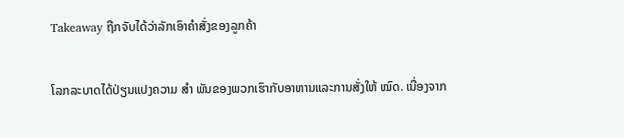Takeaway ຖືກຈັບໄດ້ວ່າລັກເອົາຄໍາສັ່ງຂອງລູກຄ້າ

ໂລກລະບາດໄດ້ປ່ຽນແປງຄວາມ ສຳ ພັນຂອງພວກເຮົາກັບອາຫານແລະການສັ່ງໃຫ້ ໝົດ. ເນື່ອງຈາກ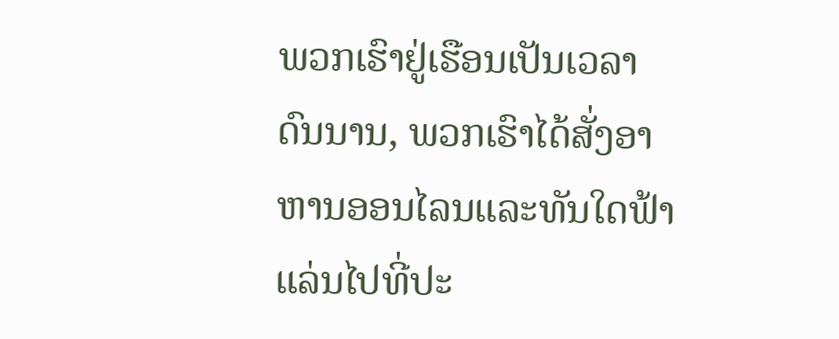ພວກເຮົາຢູ່ເຮືອນເປັນເວລາດົນນານ, ພວກເຮົາໄດ້ສັ່ງອາຫານອອນໄລນແລະທັນໃດຟ້າແລ່ນໄປທີ່ປະ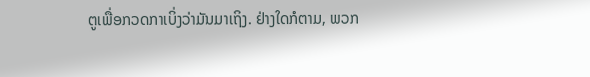ຕູເພື່ອກວດກາເບິ່ງວ່າມັນມາເຖິງ. ຢ່າງໃດກໍຕາມ, ພວກ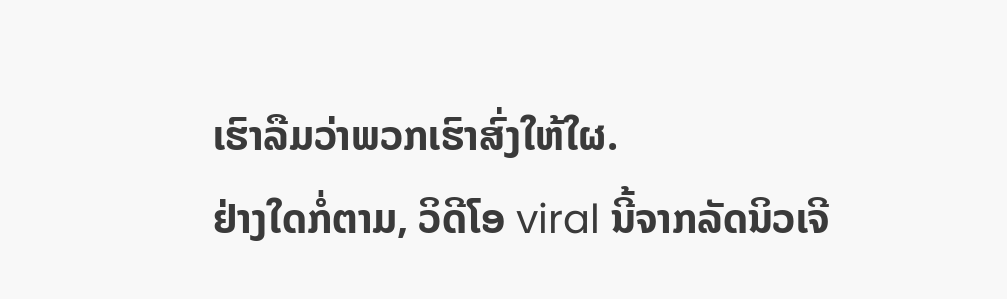ເຮົາລືມວ່າພວກເຮົາສົ່ງໃຫ້ໃຜ.
ຢ່າງໃດກໍ່ຕາມ, ວິດີໂອ viral ນີ້ຈາກລັດນິວເຈີ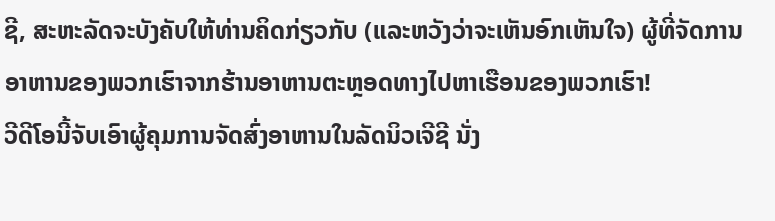ຊີ, ສະຫະລັດຈະບັງຄັບໃຫ້ທ່ານຄິດກ່ຽວກັບ (ແລະຫວັງວ່າຈະເຫັນອົກເຫັນໃຈ) ຜູ້ທີ່ຈັດການອາຫານຂອງພວກເຮົາຈາກຮ້ານອາຫານຕະຫຼອດທາງໄປຫາເຮືອນຂອງພວກເຮົາ!
ວີດີໂອນີ້ຈັບເອົາຜູ້ຄຸມການຈັດສົ່ງອາຫານໃນລັດນິວເຈີຊີ ນັ່ງ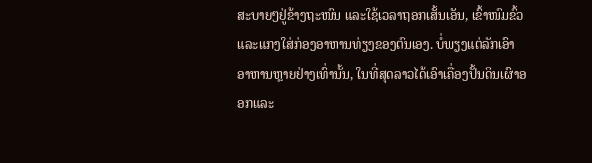ສະບາຍໆຢູ່ຂ້າງຖະໜົນ ແລະໃຊ້ເວລາຖອກເສັ້ນເອັນ, ເຂົ້າໜົມຂົ້ວ ແລະແກງໃສ່ກ່ອງອາຫານທ່ຽງຂອງຕົນເອງ. ບໍ່ພຽງແຕ່ລັກເອົາອາຫານຫຼາຍຢ່າງເທົ່ານັ້ນ, ໃນທີ່ສຸດລາວໄດ້ເອົາເຄື່ອງປັ້ນດິນເຜົາອອກແລະ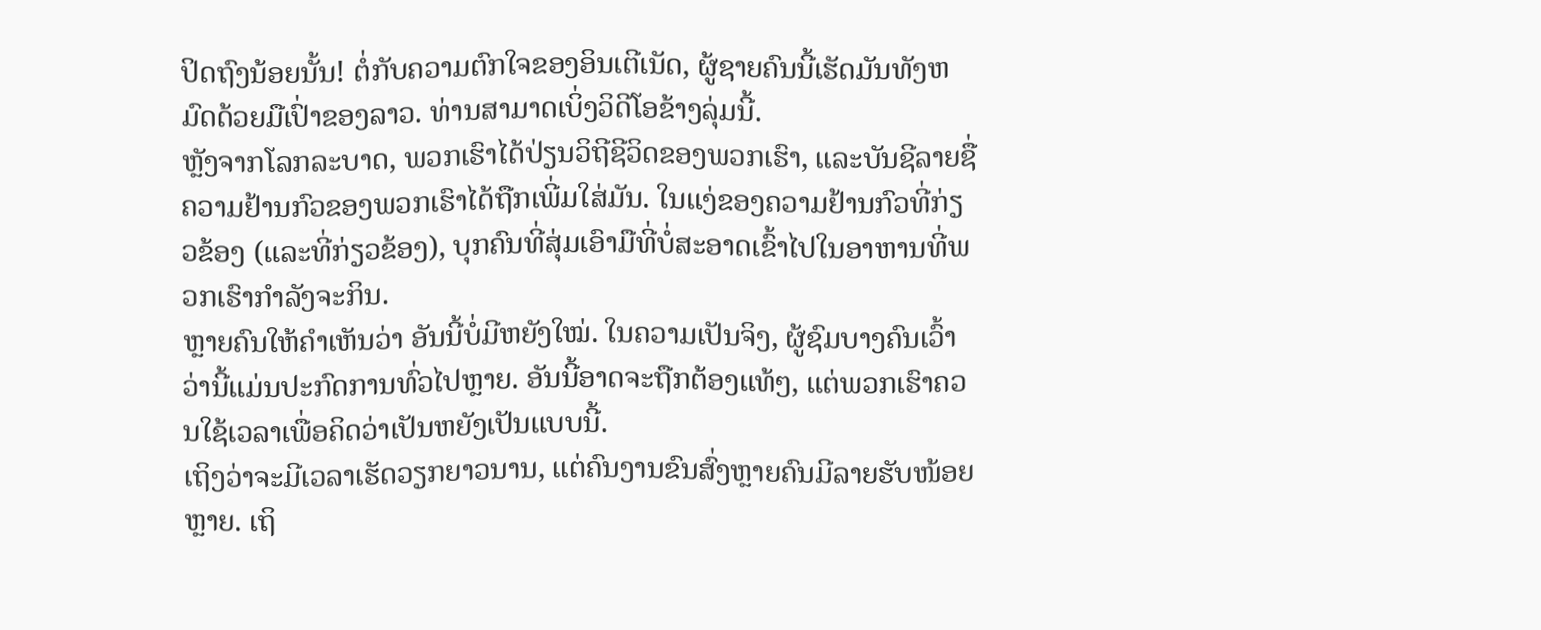ປິດຖົງນ້ອຍນັ້ນ! ຕໍ່ກັບຄວາມຕົກໃຈຂອງອິນເຕີເນັດ, ຜູ້ຊາຍຄົນນີ້ເຮັດມັນທັງຫມົດດ້ວຍມືເປົ່າຂອງລາວ. ທ່ານສາມາດເບິ່ງວິດີໂອຂ້າງລຸ່ມນີ້.
ຫຼັງຈາກໂລກລະບາດ, ພວກເຮົາໄດ້ປ່ຽນວິຖີຊີວິດຂອງພວກເຮົາ, ແລະບັນຊີລາຍຊື່ຄວາມຢ້ານກົວຂອງພວກເຮົາໄດ້ຖືກເພີ່ມໃສ່ມັນ. ໃນແງ່ຂອງຄວາມຢ້ານກົວທີ່ກ່ຽວຂ້ອງ (ແລະທີ່ກ່ຽວຂ້ອງ), ບຸກຄົນທີ່ສຸ່ມເອົາມືທີ່ບໍ່ສະອາດເຂົ້າໄປໃນອາຫານທີ່ພວກເຮົາກໍາລັງຈະກິນ.
ຫຼາຍຄົນໃຫ້ຄຳເຫັນວ່າ ອັນນີ້ບໍ່ມີຫຍັງໃໝ່. ໃນຄວາມເປັນຈິງ, ຜູ້ຊົມບາງຄົນເວົ້າວ່ານີ້ແມ່ນປະກົດການທົ່ວໄປຫຼາຍ. ອັນນີ້ອາດຈະຖືກຕ້ອງແທ້ໆ, ແຕ່ພວກເຮົາຄວນໃຊ້ເວລາເພື່ອຄິດວ່າເປັນຫຍັງເປັນແບບນີ້.
ເຖິງວ່າຈະມີເວລາເຮັດວຽກຍາວນານ, ແຕ່ຄົນງານຂົນສົ່ງຫຼາຍຄົນມີລາຍຮັບໜ້ອຍຫຼາຍ. ເຖິ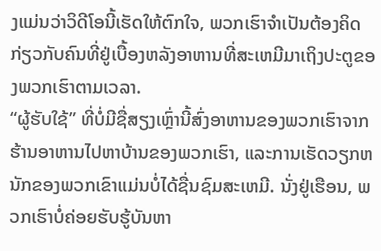ງແມ່ນວ່າວິດີໂອນີ້ເຮັດໃຫ້ຕົກໃຈ, ພວກເຮົາຈໍາເປັນຕ້ອງຄິດກ່ຽວກັບຄົນທີ່ຢູ່ເບື້ອງຫລັງອາຫານທີ່ສະເຫມີມາເຖິງປະຕູຂອງພວກເຮົາຕາມເວລາ.
“ຜູ້ຮັບໃຊ້” ທີ່ບໍ່ມີຊື່ສຽງເຫຼົ່ານີ້ສົ່ງອາຫານຂອງພວກເຮົາຈາກຮ້ານອາຫານໄປຫາບ້ານຂອງພວກເຮົາ, ແລະການເຮັດວຽກຫນັກຂອງພວກເຂົາແມ່ນບໍ່ໄດ້ຊື່ນຊົມສະເຫມີ. ນັ່ງຢູ່ເຮືອນ, ພວກເຮົາບໍ່ຄ່ອຍຮັບຮູ້ບັນຫາ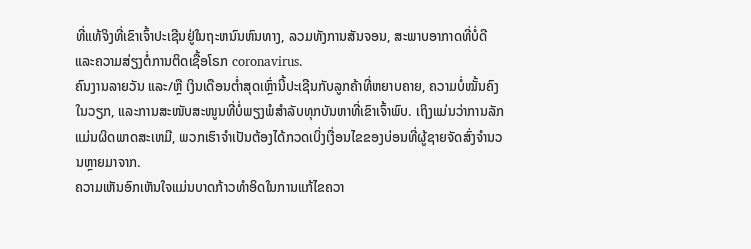ທີ່ແທ້ຈິງທີ່ເຂົາເຈົ້າປະເຊີນຢູ່ໃນຖະຫນົນຫົນທາງ, ລວມທັງການສັນຈອນ, ສະພາບອາກາດທີ່ບໍ່ດີແລະຄວາມສ່ຽງຕໍ່ການຕິດເຊື້ອໂຣກ coronavirus.
ຄົນງານລາຍວັນ ແລະ/ຫຼື ເງິນເດືອນຕໍ່າສຸດເຫຼົ່ານີ້ປະເຊີນກັບລູກຄ້າທີ່ຫຍາບຄາຍ, ຄວາມບໍ່ໝັ້ນຄົງໃນວຽກ, ແລະການສະໜັບສະໜູນທີ່ບໍ່ພຽງພໍສຳລັບທຸກບັນຫາທີ່ເຂົາເຈົ້າພົບ. ເຖິງແມ່ນວ່າການລັກແມ່ນຜິດພາດສະເຫມີ, ພວກເຮົາຈໍາເປັນຕ້ອງໄດ້ກວດເບິ່ງເງື່ອນໄຂຂອງບ່ອນທີ່ຜູ້ຊາຍຈັດສົ່ງຈໍານວນຫຼາຍມາຈາກ.
ຄວາມເຫັນອົກເຫັນໃຈແມ່ນບາດກ້າວທໍາອິດໃນການແກ້ໄຂຄວາ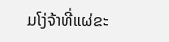ມໂງ່ຈ້າທີ່ແຜ່ຂະ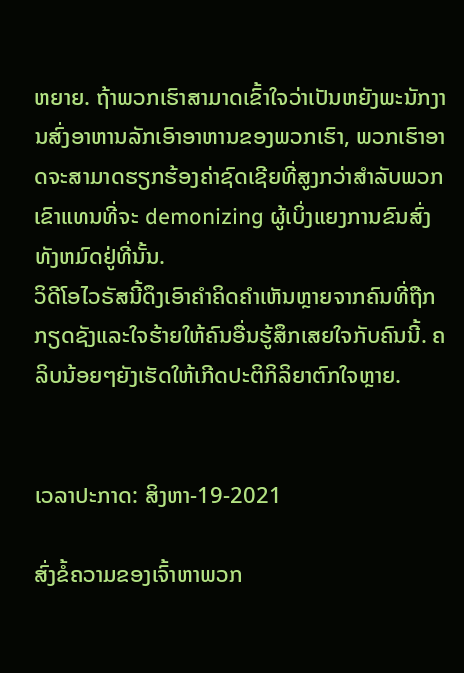ຫຍາຍ. ຖ້າພວກເຮົາສາມາດເຂົ້າໃຈວ່າເປັນຫຍັງພະນັກງານສົ່ງອາຫານລັກເອົາອາຫານຂອງພວກເຮົາ, ພວກເຮົາອາດຈະສາມາດຮຽກຮ້ອງຄ່າຊົດເຊີຍທີ່ສູງກວ່າສໍາລັບພວກເຂົາແທນທີ່ຈະ demonizing ຜູ້ເບິ່ງແຍງການຂົນສົ່ງທັງຫມົດຢູ່ທີ່ນັ້ນ.
ວິດີໂອໄວຣັສນີ້ດຶງເອົາຄໍາຄິດຄໍາເຫັນຫຼາຍຈາກຄົນທີ່ຖືກກຽດຊັງແລະໃຈຮ້າຍໃຫ້ຄົນອື່ນຮູ້ສຶກເສຍໃຈກັບຄົນນີ້. ຄລິບນ້ອຍໆຍັງເຮັດໃຫ້ເກີດປະຕິກິລິຍາຕົກໃຈຫຼາຍ.


ເວລາປະກາດ: ສິງຫາ-19-2021

ສົ່ງຂໍ້ຄວາມຂອງເຈົ້າຫາພວກ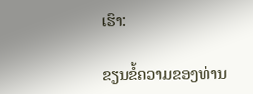ເຮົາ:

ຂຽນຂໍ້ຄວາມຂອງທ່ານ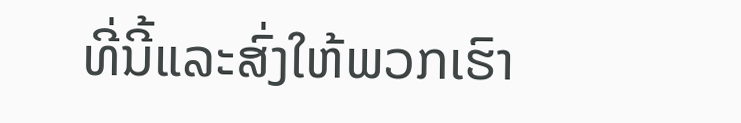ທີ່ນີ້ແລະສົ່ງໃຫ້ພວກເຮົາ